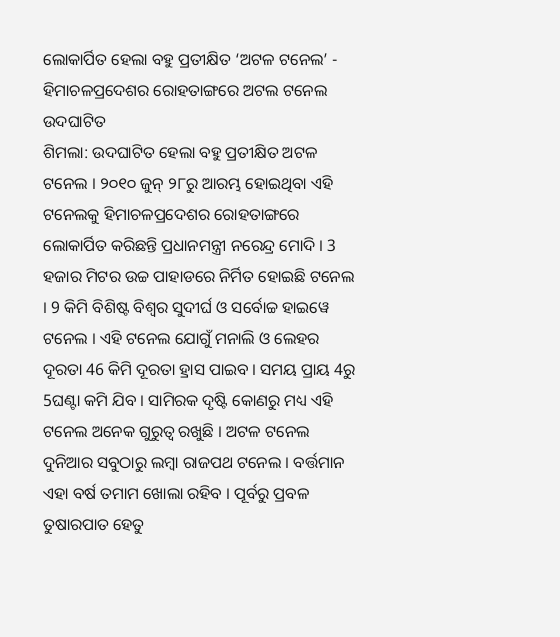ଲୋକାର୍ପିତ ହେଲା ବହୁ ପ୍ରତୀକ୍ଷିତ ‘ଅଟଳ ଟନେଲ’ - ହିମାଚଳପ୍ରଦେଶର ରୋହତାଙ୍ଗରେ ଅଟଲ ଟନେଲ ଉଦଘାଟିତ
ଶିମଲା: ଉଦଘାଟିତ ହେଲା ବହୁ ପ୍ରତୀକ୍ଷିତ ଅଟଳ ଟନେଲ । ୨୦୧୦ ଜୁନ୍ ୨୮ରୁ ଆରମ୍ଭ ହୋଇଥିବା ଏହି ଟନେଲକୁ ହିମାଚଳପ୍ରଦେଶର ରୋହତାଙ୍ଗରେ ଲୋକାର୍ପିତ କରିଛନ୍ତି ପ୍ରଧାନମନ୍ତ୍ରୀ ନରେନ୍ଦ୍ର ମୋଦି । 3 ହଜାର ମିଟର ଉଚ୍ଚ ପାହାଡରେ ନିର୍ମିତ ହୋଇଛି ଟନେଲ । 9 କିମି ବିଶିଷ୍ଟ ବିଶ୍ବର ସୁଦୀର୍ଘ ଓ ସର୍ବୋଚ୍ଚ ହାଇୱେ ଟନେଲ । ଏହି ଟନେଲ ଯୋଗୁଁ ମନାଲି ଓ ଲେହର ଦୂରତା 46 କିମି ଦୂରତା ହ୍ରାସ ପାଇବ । ସମୟ ପ୍ରାୟ 4ରୁ 5ଘଣ୍ଟା କମି ଯିବ । ସାମିରକ ଦୃଷ୍ଟି କୋଣରୁ ମଧ୍ୟ ଏହି ଟନେଲ ଅନେକ ଗୁରୁତ୍ବ ରଖୁଛି । ଅଟଳ ଟନେଲ ଦୁନିଆର ସବୁଠାରୁ ଲମ୍ବା ରାଜପଥ ଟନେଲ । ବର୍ତ୍ତମାନ ଏହା ବର୍ଷ ତମାମ ଖୋଲା ରହିବ । ପୂର୍ବରୁ ପ୍ରବଳ ତୁଷାରପାତ ହେତୁ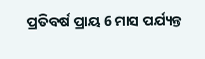ପ୍ରତିବର୍ଷ ପ୍ରାୟ 6 ମାସ ପର୍ଯ୍ୟନ୍ତ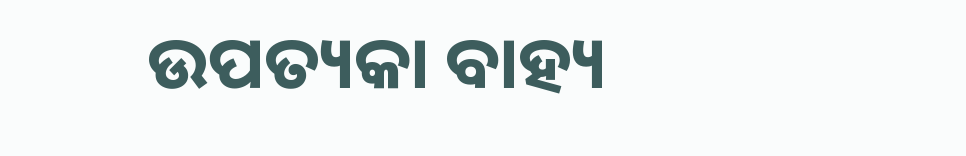ଉପତ୍ୟକା ବାହ୍ୟ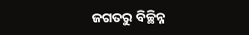ଜଗତରୁ ବିଚ୍ଛିନ୍ନ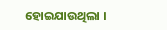ହୋଇଯାଉଥିଲା ।